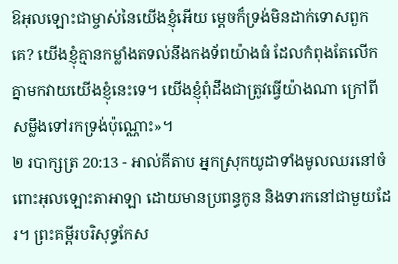ឱអុលឡោះជាម្ចាស់នៃយើងខ្ញុំអើយ ម្តេចក៏ទ្រង់មិនដាក់ទោសពួកគេ? យើងខ្ញុំគ្មានកម្លាំងតទល់នឹងកងទ័ពយ៉ាងធំ ដែលកំពុងតែលើកគ្នាមកវាយយើងខ្ញុំនេះទេ។ យើងខ្ញុំពុំដឹងជាត្រូវធ្វើយ៉ាងណា ក្រៅពីសម្លឹងទៅរកទ្រង់ប៉ុណ្ណោះ»។
២ របាក្សត្រ 20:13 - អាល់គីតាប អ្នកស្រុកយូដាទាំងមូលឈរនៅចំពោះអុលឡោះតាអាឡា ដោយមានប្រពន្ធកូន និងទារកនៅជាមួយដែរ។ ព្រះគម្ពីរបរិសុទ្ធកែស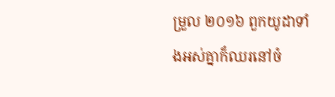ម្រួល ២០១៦ ពួកយូដាទាំងអស់គ្នាក៏ឈរនៅចំ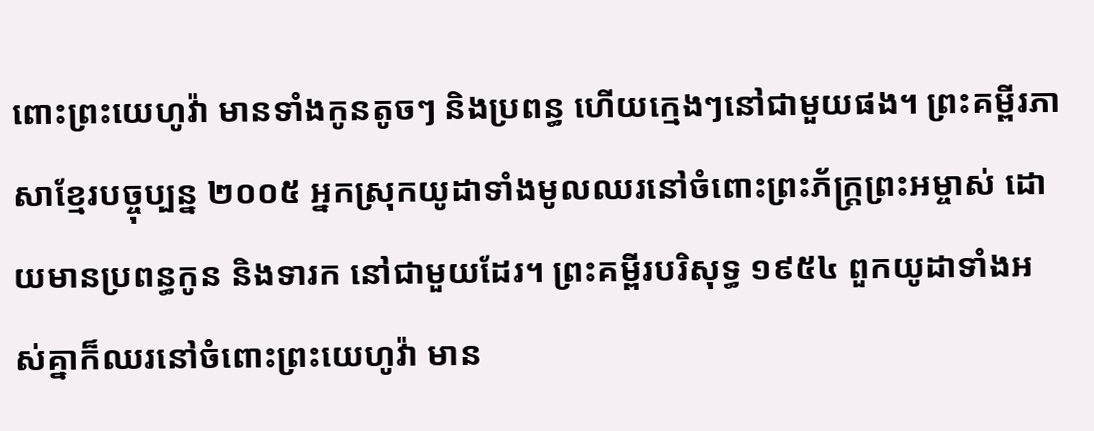ពោះព្រះយេហូវ៉ា មានទាំងកូនតូចៗ និងប្រពន្ធ ហើយក្មេងៗនៅជាមួយផង។ ព្រះគម្ពីរភាសាខ្មែរបច្ចុប្បន្ន ២០០៥ អ្នកស្រុកយូដាទាំងមូលឈរនៅចំពោះព្រះភ័ក្ត្រព្រះអម្ចាស់ ដោយមានប្រពន្ធកូន និងទារក នៅជាមួយដែរ។ ព្រះគម្ពីរបរិសុទ្ធ ១៩៥៤ ពួកយូដាទាំងអស់គ្នាក៏ឈរនៅចំពោះព្រះយេហូវ៉ា មាន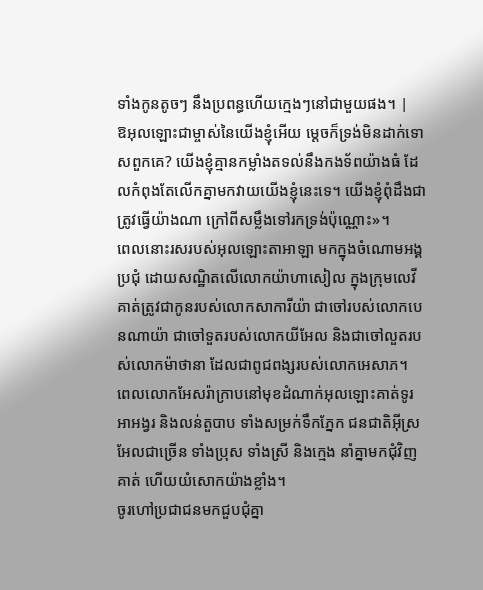ទាំងកូនតូចៗ នឹងប្រពន្ធហើយក្មេងៗនៅជាមួយផង។ |
ឱអុលឡោះជាម្ចាស់នៃយើងខ្ញុំអើយ ម្តេចក៏ទ្រង់មិនដាក់ទោសពួកគេ? យើងខ្ញុំគ្មានកម្លាំងតទល់នឹងកងទ័ពយ៉ាងធំ ដែលកំពុងតែលើកគ្នាមកវាយយើងខ្ញុំនេះទេ។ យើងខ្ញុំពុំដឹងជាត្រូវធ្វើយ៉ាងណា ក្រៅពីសម្លឹងទៅរកទ្រង់ប៉ុណ្ណោះ»។
ពេលនោះរសរបស់អុលឡោះតាអាឡា មកក្នុងចំណោមអង្គប្រជុំ ដោយសណ្ឋិតលើលោកយ៉ាហាសៀល ក្នុងក្រុមលេវី គាត់ត្រូវជាកូនរបស់លោកសាការីយ៉ា ជាចៅរបស់លោកបេនណាយ៉ា ជាចៅទួតរបស់លោកយីអែល និងជាចៅលួតរបស់លោកម៉ាថានា ដែលជាពូជពង្សរបស់លោកអេសាភ។
ពេលលោកអែសរ៉ាក្រាបនៅមុខដំណាក់អុលឡោះគាត់ទូរអាអង្វរ និងលន់តួបាប ទាំងសម្រក់ទឹកភ្នែក ជនជាតិអ៊ីស្រអែលជាច្រើន ទាំងប្រុស ទាំងស្រី និងក្មេង នាំគ្នាមកជុំវិញគាត់ ហើយយំសោកយ៉ាងខ្លាំង។
ចូរហៅប្រជាជនមកជួបជុំគ្នា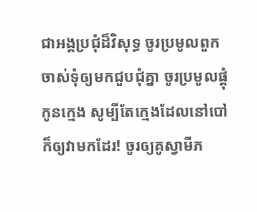ជាអង្គប្រជុំដ៏វិសុទ្ធ ចូរប្រមូលពួកចាស់ទុំឲ្យមកជួបជុំគ្នា ចូរប្រមូលផ្ដុំកូនក្មេង សូម្បីតែក្មេងដែលនៅបៅក៏ឲ្យវាមកដែរ! ចូរឲ្យគូស្វាមីភ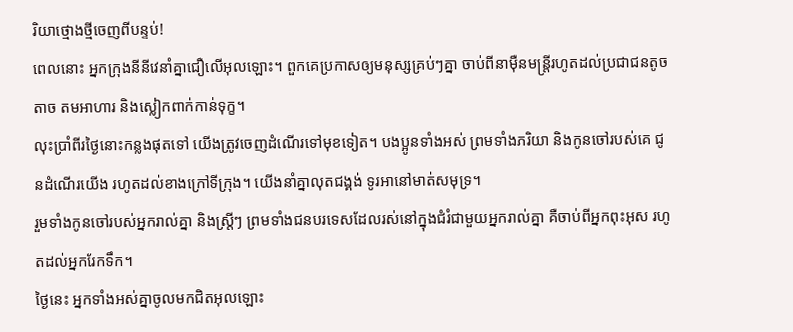រិយាថ្មោងថ្មីចេញពីបន្ទប់!
ពេលនោះ អ្នកក្រុងនីនីវេនាំគ្នាជឿលើអុលឡោះ។ ពួកគេប្រកាសឲ្យមនុស្សគ្រប់ៗគ្នា ចាប់ពីនាម៉ឺនមន្ត្រីរហូតដល់ប្រជាជនតូចតាច តមអាហារ និងស្លៀកពាក់កាន់ទុក្ខ។
លុះប្រាំពីរថ្ងៃនោះកន្លងផុតទៅ យើងត្រូវចេញដំណើរទៅមុខទៀត។ បងប្អូនទាំងអស់ ព្រមទាំងភរិយា និងកូនចៅរបស់គេ ជូនដំណើរយើង រហូតដល់ខាងក្រៅទីក្រុង។ យើងនាំគ្នាលុតជង្គង់ ទូរអានៅមាត់សមុទ្រ។
រួមទាំងកូនចៅរបស់អ្នករាល់គ្នា និងស្ត្រីៗ ព្រមទាំងជនបរទេសដែលរស់នៅក្នុងជំរំជាមួយអ្នករាល់គ្នា គឺចាប់ពីអ្នកពុះអុស រហូតដល់អ្នករែកទឹក។
ថ្ងៃនេះ អ្នកទាំងអស់គ្នាចូលមកជិតអុលឡោះ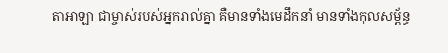តាអាឡា ជាម្ចាស់របស់អ្នករាល់គ្នា គឺមានទាំងមេដឹកនាំ មានទាំងកុលសម្ព័ន្ធ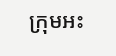ក្រុមអះ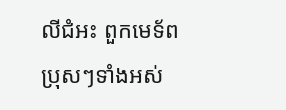លីជំអះ ពួកមេទ័ពប្រុសៗទាំងអស់